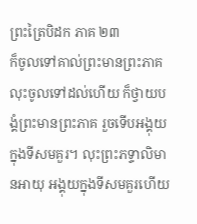ព្រះត្រៃបិដក ភាគ ២៣
ក៏ចូលទៅគាល់ព្រះមានព្រះភាគ លុះចូលទៅដល់ហើយ ក៏ថ្វាយបង្គំព្រះមានព្រះភាគ រួចទើបអង្គុយក្នុងទីសមគួរ។ លុះព្រះភទ្ទាលិមានអាយុ អង្គុយក្នុងទីសមគួរហើយ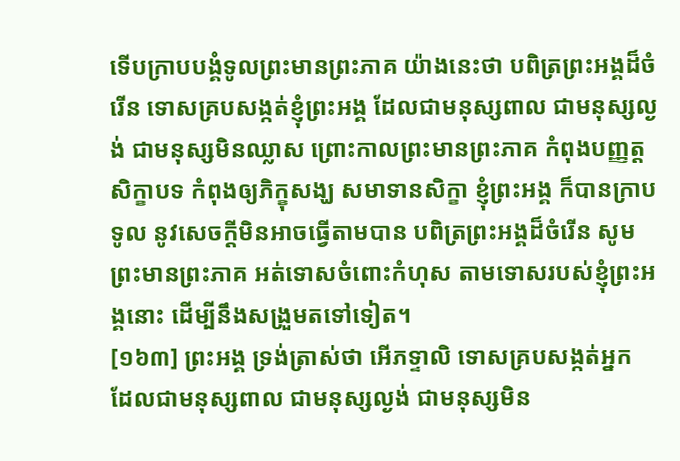ទើបក្រាបបង្គំទូលព្រះមានព្រះភាគ យ៉ាងនេះថា បពិត្រព្រះអង្គដ៏ចំរើន ទោសគ្របសង្កត់ខ្ញុំព្រះអង្គ ដែលជាមនុស្សពាល ជាមនុស្សល្ងង់ ជាមនុស្សមិនឈ្លាស ព្រោះកាលព្រះមានព្រះភាគ កំពុងបញ្ញត្តសិក្ខាបទ កំពុងឲ្យភិក្ខុសង្ឃ សមាទានសិក្ខា ខ្ញុំព្រះអង្គ ក៏បានក្រាបទូល នូវសេចក្តីមិនអាចធ្វើតាមបាន បពិត្រព្រះអង្គដ៏ចំរើន សូមព្រះមានព្រះភាគ អត់ទោសចំពោះកំហុស តាមទោសរបស់ខ្ញុំព្រះអង្គនោះ ដើម្បីនឹងសង្រួមតទៅទៀត។
[១៦៣] ព្រះអង្គ ទ្រង់ត្រាស់ថា អើភទ្ទាលិ ទោសគ្របសង្កត់អ្នក ដែលជាមនុស្សពាល ជាមនុស្សល្ងង់ ជាមនុស្សមិន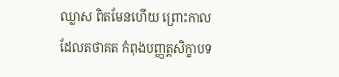ឈ្លាស ពិតមែនហើយ ព្រោះកាលដែលតថាគត កំពុងបញ្ញត្តសិក្ខាបទ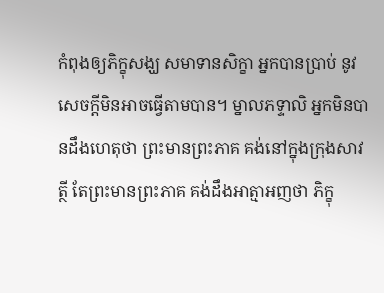កំពុងឲ្យភិក្ខុសង្ឃ សមាទានសិក្ខា អ្នកបានប្រាប់ នូវសេចក្តីមិនអាចធ្វើតាមបាន។ ម្នាលភទ្ទាលិ អ្នកមិនបានដឹងហេតុថា ព្រះមានព្រះភាគ គង់នៅក្នុងក្រុងសាវត្ថី តែព្រះមានព្រះភាគ គង់ដឹងអាត្មាអញថា ភិក្ខុ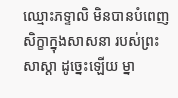ឈ្មោះភទ្ទាលិ មិនបានបំពេញសិក្ខាក្នុងសាសនា របស់ព្រះសាស្តា ដូច្នេះឡើយ ម្នា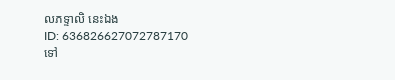លភទ្ទាលិ នេះឯង
ID: 636826627072787170
ទៅ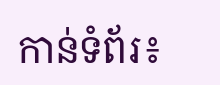កាន់ទំព័រ៖